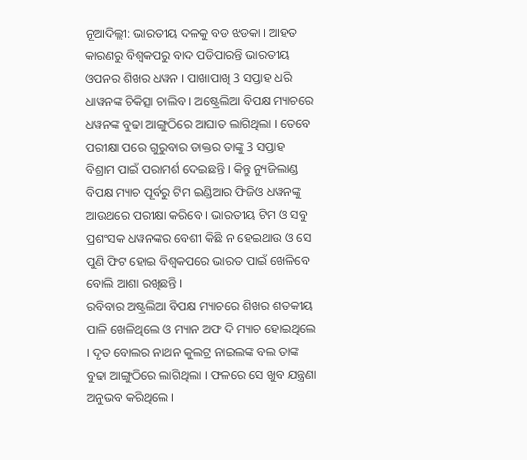ନୂଆଦିଲ୍ଲୀ: ଭାରତୀୟ ଦଳକୁ ବଡ ଝଡକା । ଆହତ କାରଣରୁ ବିଶ୍ବକପରୁ ବାଦ ପଡିପାରନ୍ତି ଭାରତୀୟ ଓପନର ଶିଖର ଧୱନ । ପାଖାପାଖି 3 ସପ୍ତାହ ଧରି ଧାୱନଙ୍କ ଚିକିତ୍ସା ଚାଲିବ । ଅଷ୍ଟ୍ରେଲିଆ ବିପକ୍ଷ ମ୍ୟାଚରେ ଧୱନଙ୍କ ବୁଢା ଆଙ୍ଗୁଠିରେ ଆଘାତ ଲାଗିଥିଲା । ତେବେ ପରୀକ୍ଷା ପରେ ଗୁରୁବାର ଡାକ୍ତର ତାଙ୍କୁ 3 ସପ୍ତାହ ବିଶ୍ରାମ ପାଇଁ ପରାମର୍ଶ ଦେଇଛନ୍ତି । କିନ୍ତୁ ନ୍ୟୁଜିଲାଣ୍ଡ ବିପକ୍ଷ ମ୍ୟାଚ ପୂର୍ବରୁ ଟିମ ଇଣ୍ଡିଆର ଫିଜିଓ ଧୱନଙ୍କୁ ଆଉଥରେ ପରୀକ୍ଷା କରିବେ । ଭାରତୀୟ ଟିମ ଓ ସବୁ ପ୍ରଶଂସକ ଧୱନଙ୍କର ବେଶୀ କିଛି ନ ହେଇଥାଉ ଓ ସେ ପୁଣି ଫିଟ ହୋଇ ବିଶ୍ବକପରେ ଭାରତ ପାଇଁ ଖେଳିବେ ବୋଲି ଆଶା ରଖିଛନ୍ତି ।
ରବିବାର ଅଷ୍ଟ୍ରଲିଆ ବିପକ୍ଷ ମ୍ୟାଚରେ ଶିଖର ଶତକୀୟ ପାଳି ଖେଳିଥିଲେ ଓ ମ୍ୟାନ ଅଫ ଦି ମ୍ୟାଚ ହୋଇଥିଲେ । ଦୃତ ବୋଲର ନାଥନ କୁଲଟ୍ର ନାଇଲଙ୍କ ବଲ ତାଙ୍କ ବୁଢା ଆଙ୍ଗୁଠିରେ ଲାଗିଥିଲା । ଫଳରେ ସେ ଖୁବ ଯନ୍ତ୍ରଣା ଅନୁଭବ କରିଥିଲେ ।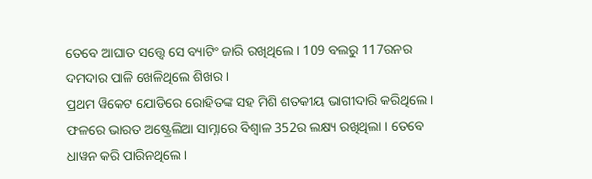ତେବେ ଆଘାତ ସତ୍ତ୍ବେ ସେ ବ୍ୟାଟିଂ ଜାରି ରଖିଥିଲେ । 109 ବଲରୁ 117ରନର ଦମଦାର ପାଳି ଖେଳିଥିଲେ ଶିଖର ।
ପ୍ରଥମ ୱିକେଟ ଯୋଡିରେ ରୋହିତଙ୍କ ସହ ମିଶି ଶତକୀୟ ଭାଗୀଦାରି କରିଥିଲେ । ଫଳରେ ଭାରତ ଅଷ୍ଟ୍ରେଲିଆ ସାମ୍ନାରେ ବିଶ୍ବାଳ 352ର ଲକ୍ଷ୍ୟ ରଖିଥିଲା । ତେବେ ଧାୱନ କରି ପାରିନଥିଲେ ।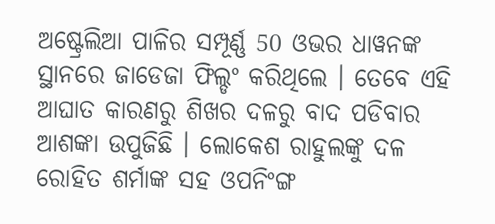ଅଷ୍ଟ୍ରେଲିଆ ପାଳିର ସମ୍ପୂର୍ଣ୍ଣ 50 ଓଭର ଧାୱନଙ୍କ ସ୍ଥାନରେ ଜାଡେଜା ଫିଲ୍ଡଂ କରିଥିଲେ । ତେବେ ଏହି ଆଘାତ କାରଣରୁ ଶିଖର ଦଳରୁ ବାଦ ପଡିବାର ଆଶଙ୍କା ଉପୁଜିଛି । ଲୋକେଶ ରାହୁଲଙ୍କୁ ଦଳ ରୋହିତ ଶର୍ମାଙ୍କ ସହ ଓପନିଂଙ୍ଗ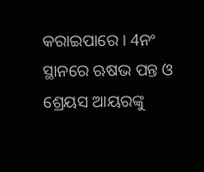କରାଇପାରେ । 4ନଂ ସ୍ଥାନରେ ଋଷଭ ପନ୍ତ ଓ ଶ୍ରେୟସ ଆୟରଙ୍କୁ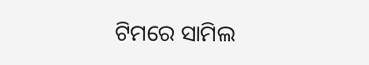ଟିମରେ ସାମିଲ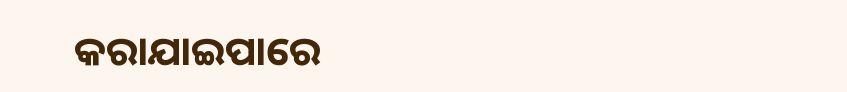କରାଯାଇପାରେ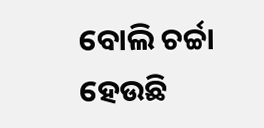ବୋଲି ଚର୍ଚ୍ଚା ହେଉଛି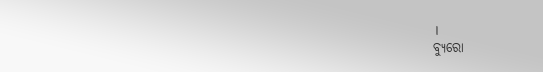।
ବ୍ୟୁରୋ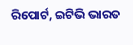ରିପୋର୍ଟ, ଇଟିଭି ଭାରତ